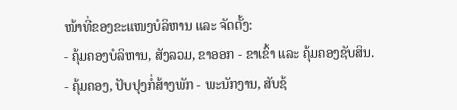ໜ້າທີ່ຂອງຂະແໜງບໍລິຫານ ແລະ ຈັດຕັ້ງ:
- ຄຸ້ມຄອງບໍລິຫານ, ສັງລວມ, ຂາອອກ - ຂາເຂົ້າ ແລະ ຄຸ້ມຄອງຊັບສິນ.
- ຄຸ້ມຄອງ, ປັບປຸງກໍ່ສ້າງພັກ - ພະນັກງານ, ສັບຊ້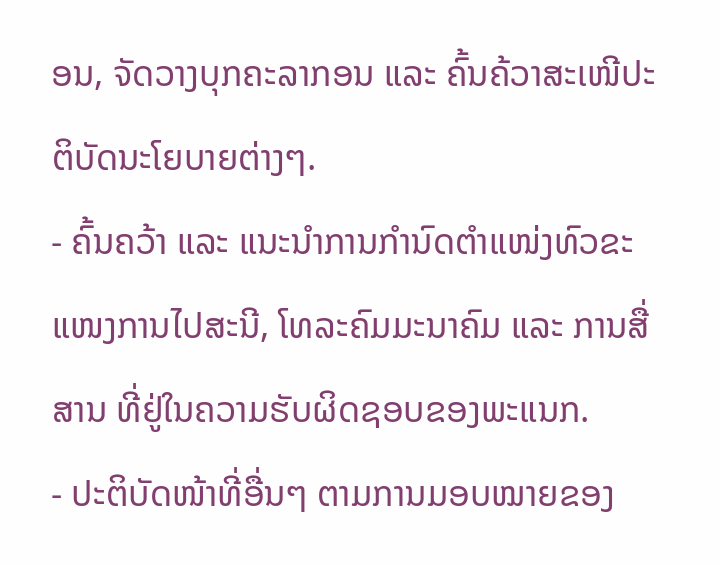ອນ, ຈັດວາງບຸກຄະລາກອນ ແລະ ຄົ້ນຄ້ວາສະເໜີປະຕິບັດນະໂຍບາຍຕ່າງໆ.
- ຄົ້ນຄວ້າ ແລະ ແນະນຳການກຳນົດຕຳແໜ່ງທົວຂະແໜງການໄປສະນີ, ໂທລະຄົມມະນາຄົມ ແລະ ການສື່ສານ ທີ່ຢູ່ໃນຄວາມຮັບຜິດຊອບຂອງພະແນກ.
- ປະຕິບັດໜ້າທີ່ອື່ນໆ ຕາມການມອບໝາຍຂອງ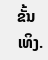ຂັ້ນເທິງ.